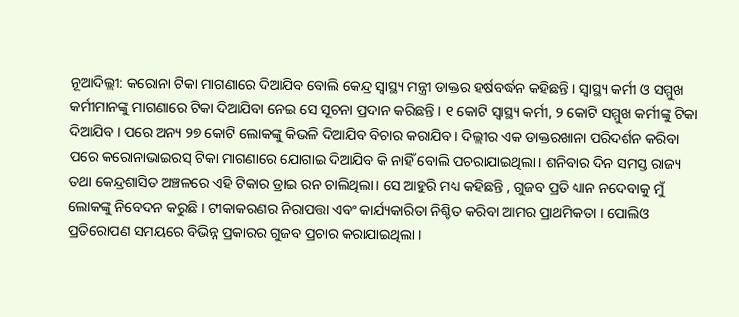ନୂଆଦିଲ୍ଲୀ: କରୋନା ଟିକା ମାଗଣାରେ ଦିଆଯିବ ବୋଲି କେନ୍ଦ୍ର ସ୍ୱାସ୍ଥ୍ୟ ମନ୍ତ୍ରୀ ଡାକ୍ତର ହର୍ଷବର୍ଦ୍ଧନ କହିଛନ୍ତି । ସ୍ୱାସ୍ଥ୍ୟ କର୍ମୀ ଓ ସମ୍ମୁଖ କର୍ମୀମାନଙ୍କୁ ମାଗଣାରେ ଟିକା ଦିଆଯିବା ନେଇ ସେ ସୂଚନା ପ୍ରଦାନ କରିଛନ୍ତି । ୧ କୋଟି ସ୍ୱାସ୍ଥ୍ୟ କର୍ମୀ, ୨ କୋଟି ସମ୍ମୁଖ କର୍ମୀଙ୍କୁ ଟିକା ଦିଆଯିବ । ପରେ ଅନ୍ୟ ୨୭ କୋଟି ଲୋକଙ୍କୁ କିଭଳି ଦିଆଯିବ ବିଚାର କରାଯିବ । ଦିଲ୍ଲୀର ଏକ ଡାକ୍ତରଖାନା ପରିଦର୍ଶନ କରିବା ପରେ କରୋନାଭାଇରସ୍ ଟିକା ମାଗଣାରେ ଯୋଗାଇ ଦିଆଯିବ କି ନାହିଁ ବୋଲି ପଚରାଯାଇଥିଲା। ଶନିବାର ଦିନ ସମସ୍ତ ରାଜ୍ୟ ତଥା କେନ୍ଦ୍ରଶାସିତ ଅଞ୍ଚଳରେ ଏହି ଟିକାର ଡ୍ରାଇ ରନ ଚାଲିଥିଲା। ସେ ଆହୁରି ମଧ୍ୟ କହିଛନ୍ତି , ଗୁଜବ ପ୍ରତି ଧ୍ୟାନ ନଦେବାକୁ ମୁଁ ଲୋକଙ୍କୁ ନିବେଦନ କରୁଛି । ଟୀକାକରଣର ନିରାପତ୍ତା ଏବଂ କାର୍ଯ୍ୟକାରିତା ନିଶ୍ଚିତ କରିବା ଆମର ପ୍ରାଥମିକତା । ପୋଲିଓ ପ୍ରତିରୋପଣ ସମୟରେ ବିଭିନ୍ନ ପ୍ରକାରର ଗୁଜବ ପ୍ରଚାର କରାଯାଇଥିଲା ।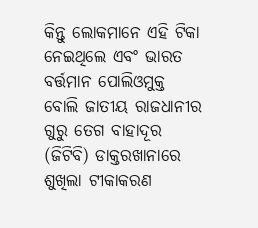କିନ୍ତୁ ଲୋକମାନେ ଏହି ଟିକା ନେଇଥିଲେ ଏବଂ ଭାରତ ବର୍ତ୍ତମାନ ପୋଲିଓମୁକ୍ତ ବୋଲି ଜାତୀୟ ରାଜଧାନୀର ଗୁରୁ ତେଗ ବାହାଦୂର (ଜିଟିବି) ଡାକ୍ତରଖାନାରେ ଶୁଖିଲା ଟୀକାକରଣ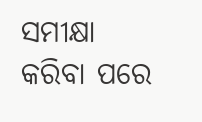ସମୀକ୍ଷା କରିବା ପରେ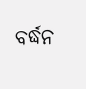ବର୍ଦ୍ଧନ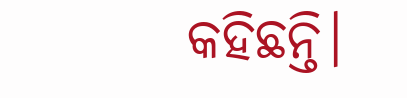କହିଛନ୍ତି।